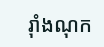រ៉ាំងណុក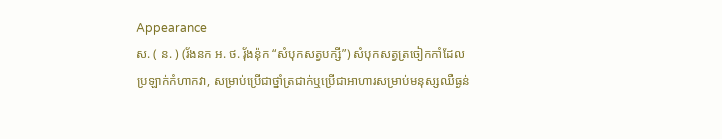Appearance
ស. ( ន. ) (រ័ងនក អ. ថ. រុ័ងន៉ុក “សំបុកសត្វបក្សី”) សំបុកសត្វត្រចៀកកាំដែលប្រឡាក់កំហាកវា, សម្រាប់ប្រើជាថ្នាំត្រជាក់ឬប្រើជាអាហារសម្រាប់មនុស្សឈឺធ្ងន់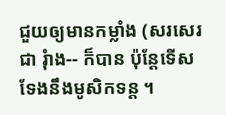ជួយឲ្យមានកម្លាំង (សរសេរជា រ៉ំាង-- ក៏បាន ប៉ុន្តែទើសទែងនឹងមូសិកទន្ត ។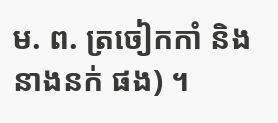ម. ព. ត្រចៀកកាំ និង នាងនក់ ផង) ។